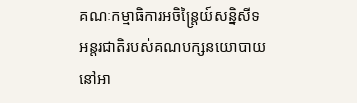គណៈកម្មាធិការអចិន្ត្រៃយ៍សន្និសីទ អន្តរជាតិរបស់គណបក្សនយោបាយ នៅអា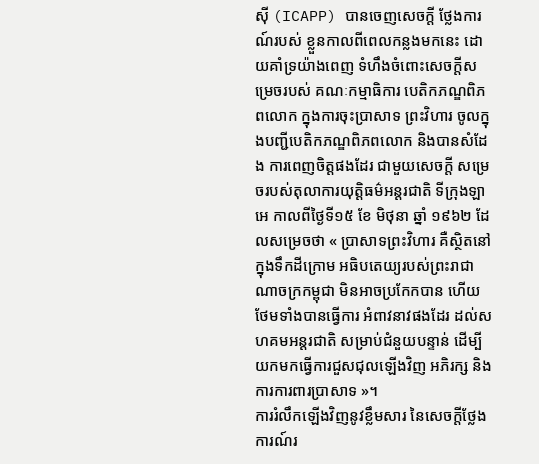ស៊ី (ICAPP) បានចេញសេចក្តី ថ្លែងការណ៍របស់ ខ្លួនកាលពីពេលកន្លងមកនេះ ដោយគាំទ្រយ៉ាងពេញ ទំហឹងចំពោះសេចក្តីសម្រេចរបស់ គណៈកម្មាធិការ បេតិកភណ្ឌពិភពលោក ក្នុងការចុះប្រាសាទ ព្រះវិហារ ចូលក្នុងបញ្ជីបេតិកភណ្ឌពិភពលោក និងបានសំដែង ការពេញចិត្តផងដែរ ជាមួយសេចក្តី សម្រេចរបស់តុលាការយុត្តិធម៌អន្តរជាតិ ទីក្រុងឡាអេ កាលពីថ្ងៃទី១៥ ខែ មិថុនា ឆ្នាំ ១៩៦២ ដែលសម្រេចថា « ប្រាសាទព្រះវិហារ គឺស្ថិតនៅក្នុងទឹកដីក្រោម អធិបតេយ្យរបស់ព្រះរាជា ណាចក្រកម្ពុជា មិនអាចប្រកែកបាន ហើយថែមទាំងបានធ្វើការ អំពាវនាវផងដែរ ដល់សហគមអន្តរជាតិ សម្រាប់ជំនួយបន្ទាន់ ដើម្បីយកមកធ្វើការជួសជុលឡើងវិញ អភិរក្ស និងការការពារប្រាសាទ »។
ការរំលឹកឡើងវិញនូវខ្លឹមសារ នៃសេចក្តីថ្លែងការណ៍រ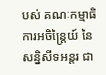បស់ គណៈកម្មាធិការអចិន្ត្រៃយ៍ នៃសន្និសីទអន្តរ ជា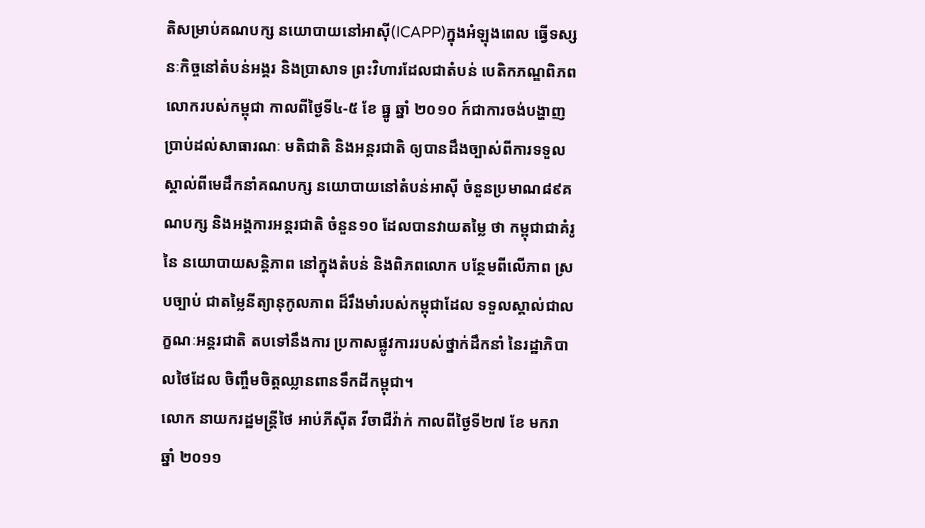តិសម្រាប់គណបក្ស នយោបាយនៅអាស៊ី(ICAPP)ក្នុងអំឡុងពេល ធ្វើទស្សនៈកិច្ចនៅតំបន់អង្គរ និងប្រាសាទ ព្រះវិហារដែលជាតំបន់ បេតិកភណ្ឌពិភពលោករបស់កម្ពុជា កាលពីថ្ងៃទី៤‑៥ ខែ ធ្នូ ឆ្នាំ ២០១០ ក៍ជាការចង់បង្ហាញ ប្រាប់ដល់សាធារណៈ មតិជាតិ និងអន្តរជាតិ ឲ្យបានដឹងច្បាស់ពីការទទួលស្គាល់ពីមេដឹកនាំគណបក្ស នយោបាយនៅតំបន់អាស៊ី ចំនួនប្រមាណ៨៩គណបក្ស និងអង្គការអន្តរជាតិ ចំនួន១០ ដែលបានវាយតម្លៃ ថា កម្ពុជាជាគំរូនៃ នយោបាយសន្តិភាព នៅក្នុងតំបន់ និងពិភពលោក បន្ថែមពីលើភាព ស្របច្បាប់ ជាតម្លៃនីត្យានុកូលភាព ដ៏រឹងមាំរបស់កម្ពុជាដែល ទទួលស្គាល់ជាលក្ខណៈអន្តរជាតិ តបទៅនឹងការ ប្រកាសផ្លូវការរបស់ថ្នាក់ដឹកនាំ នៃរដ្ឋាភិបាលថៃដែល ចិញ្ចឹមចិត្តឈ្លានពានទឹកដីកម្ពុជា។
លោក នាយករដ្ឋមន្ត្រីថៃ អាប់ភីស៊ីត វីចាជីវ៉ាក់ កាលពីថ្ងៃទី២៧ ខែ មករា ឆ្នាំ ២០១១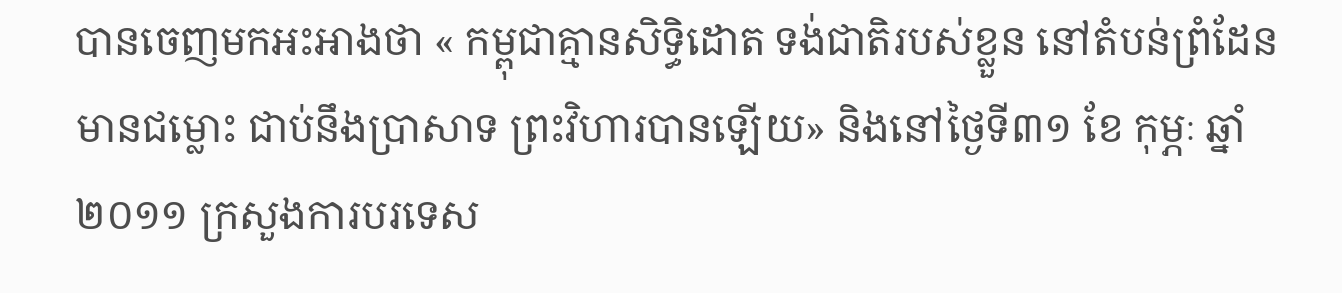បានចេញមកអះអាងថា « កម្ពុជាគ្មានសិទ្ធិដោត ទង់ជាតិរបស់ខ្លួន នៅតំបន់ព្រំដែន មានជម្លោះ ជាប់នឹងប្រាសាទ ព្រះវិហារបានឡើយ» និងនៅថ្ងៃទី៣១ ខែ កុម្ភៈ ឆ្នាំ ២០១១ ក្រសួងការបរទេស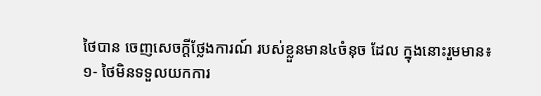ថៃបាន ចេញសេចក្តីថ្លែងការណ៍ របស់ខ្លួនមាន៤ចំនុច ដែល ក្នុងនោះរួមមាន៖
១‑ ថៃមិនទទួលយកការ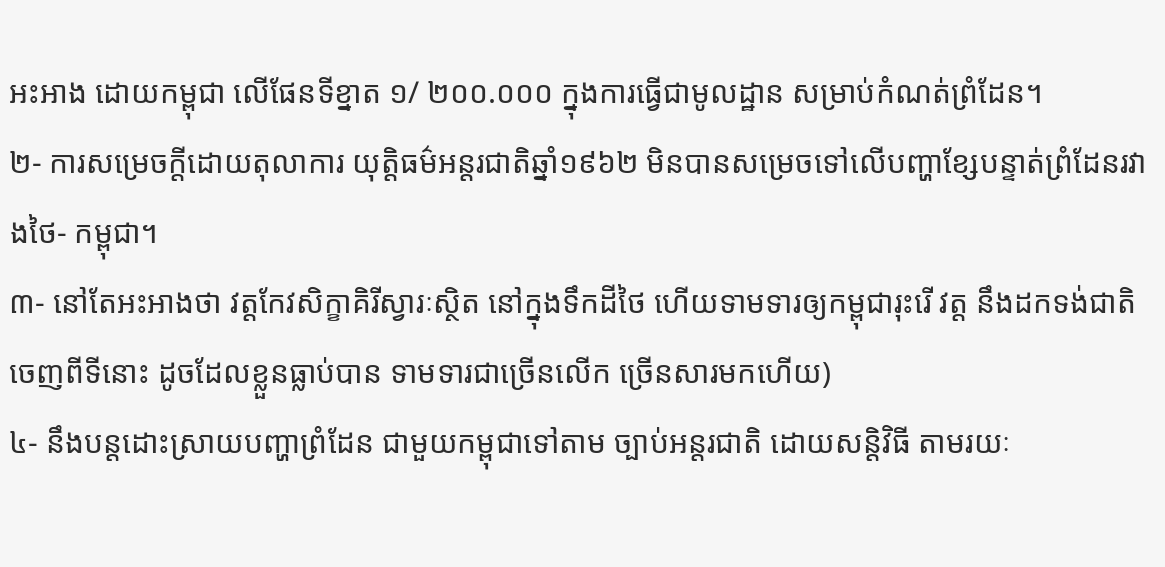អះអាង ដោយកម្ពុជា លើផែនទីខ្នាត ១/ ២០០.០០០ ក្នុងការធ្វើជាមូលដ្ឋាន សម្រាប់កំណត់ព្រំដែន។
២‑ ការសម្រេចក្តីដោយតុលាការ យុត្តិធម៌អន្តរជាតិឆ្នាំ១៩៦២ មិនបានសម្រេចទៅលើបញ្ហាខ្សែបន្ទាត់ព្រំដែនរវាងថៃ‑ កម្ពុជា។
៣‑ នៅតែអះអាងថា វត្តកែវសិក្ខាគិរីស្វារៈស្ថិត នៅក្នុងទឹកដីថៃ ហើយទាមទារឲ្យកម្ពុជារុះរើ វត្ត នឹងដកទង់ជាតិចេញពីទីនោះ ដូចដែលខ្លួនធ្លាប់បាន ទាមទារជាច្រើនលើក ច្រើនសារមកហើយ)
៤‑ នឹងបន្តដោះស្រាយបញ្ហាព្រំដែន ជាមួយកម្ពុជាទៅតាម ច្បាប់អន្តរជាតិ ដោយសន្តិវិធី តាមរយៈ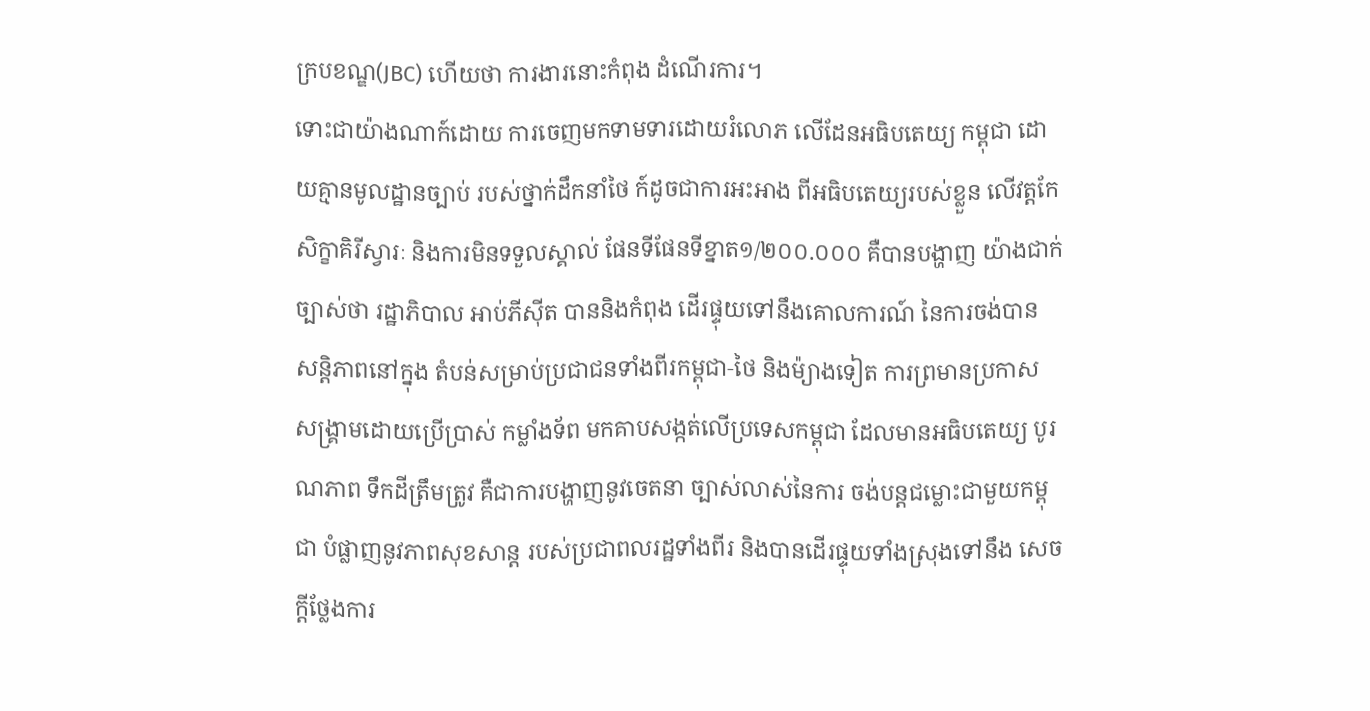ក្របខណ្ឌ(JBC) ហើយថា ការងារនោះកំពុង ដំណើរការ។
ទោះជាយ៉ាងណាក៍ដោយ ការចេញមកទាមទារដោយរំលោភ លើដែនអធិបតេយ្យ កម្ពុជា ដោយគ្មានមូលដ្ឋានច្បាប់ របស់ថ្នាក់ដឹកនាំថៃ ក៍ដូចជាការអះអាង ពីអធិបតេយ្យរបស់ខ្លួន លើវត្តកែសិក្ខាគិរីស្វារៈ និងការមិនទទួលស្គាល់ ផែនទីផែនទីខ្នាត១/២០០.០០០ គឺបានបង្ហាញ យ៉ាងជាក់ច្បាស់ថា រដ្ឋាភិបាល អាប់ភីស៊ីត បាននិងកំពុង ដើរផ្ទុយទៅនឹងគោលការណ៍ នៃការចង់បាន សន្តិភាពនៅក្នុង តំបន់សម្រាប់ប្រជាជនទាំងពីរកម្ពុជា‑ថៃ និងម៉្យាងទៀត ការព្រមានប្រកាស សង្គ្រាមដោយប្រើប្រាស់ កម្លាំងទ័ព មកគាបសង្កត់លើប្រទេសកម្ពុជា ដែលមានអធិបតេយ្យ បូរណភាព ទឹកដីត្រឹមត្រូវ គឺជាការបង្ហាញនូវចេតនា ច្បាស់លាស់នៃការ ចង់បន្តជម្លោះជាមួយកម្ពុជា បំផ្លាញនូវភាពសុខសាន្ត របស់ប្រជាពលរដ្ឋទាំងពីរ និងបានដើរផ្ទុយទាំងស្រុងទៅនឹង សេចក្តីថ្លែងការ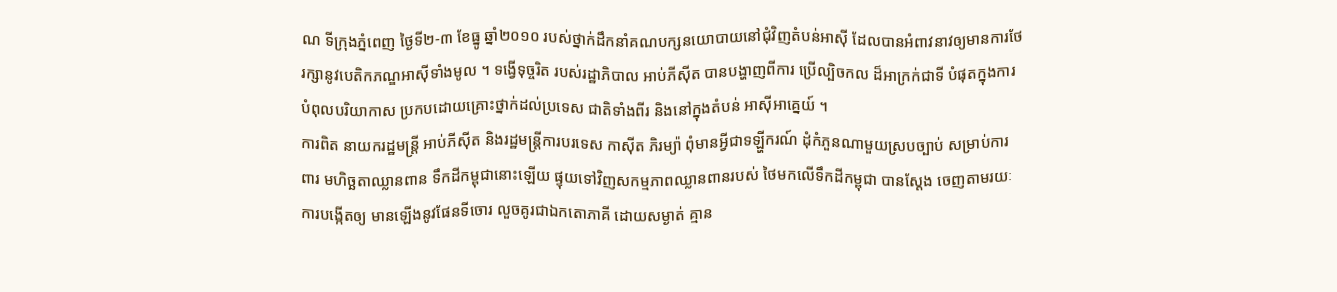ណ ទីក្រុងភ្នំពេញ ថ្ងៃទី២‑៣ ខែធ្នូ ឆ្នាំ២០១០ របស់ថ្នាក់ដឹកនាំគណបក្សនយោបាយនៅជុំវិញតំបន់អាស៊ី ដែលបានអំពាវនាវឲ្យមានការថែរក្សានូវបេតិកភណ្ឌអាស៊ីទាំងមូល ។ ទង្វើទុច្ចរិត របស់រដ្ឋាភិបាល អាប់ភីស៊ីត បានបង្ហាញពីការ ប្រើល្បិចកល ដ៏អាក្រក់ជាទី បំផុតក្នុងការបំពុលបរិយាកាស ប្រកបដោយគ្រោះថ្នាក់ដល់ប្រទេស ជាតិទាំងពីរ និងនៅក្នុងតំបន់ អាស៊ីអាគ្នេយ៍ ។
ការពិត នាយករដ្ឋមន្ត្រី អាប់ភីស៊ីត និងរដ្ឋមន្ត្រីការបរទេស កាស៊ីត ភិរម្យ៉ា ពុំមានអ្វីជាទឡ្ហីករណ៍ ដុំកំភួនណាមួយស្របច្បាប់ សម្រាប់ការពារ មហិច្ឆតាឈ្លានពាន ទឹកដីកម្ពុជានោះឡើយ ផ្ទុយទៅវិញសកម្មភាពឈ្លានពានរបស់ ថៃមកលើទឹកដីកម្ពុជា បានស្តែង ចេញតាមរយៈការបង្កើតឲ្យ មានឡើងនូវផែនទីចោរ លួចគូរជាឯកតោភាគី ដោយសម្ងាត់ គ្មាន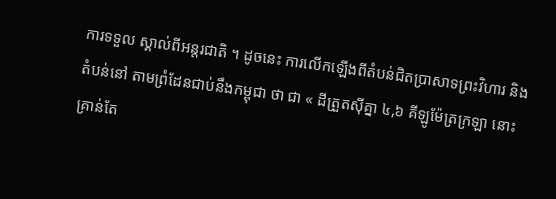ការទទួល ស្គាល់ពីអន្តរជាតិ ។ ដូចនេះ ការលើកឡើងពីតំបន់ជិតប្រាសាទព្រះវិហារ និងតំបន់នៅ តាមព្រំដែនជាប់នឹងកម្ពុជា ថា ជា « ដីត្រួតស៊ីគ្នា ៤,៦ គីឡូម៉ែត្រក្រឡា នោះ គ្រាន់តែ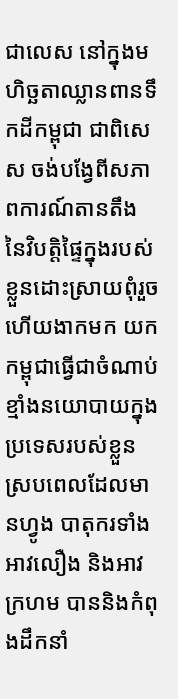ជាលេស នៅក្នុងមហិច្ឆតាឈ្លានពានទឹកដីកម្ពុជា ជាពិសេស ចង់បង្វែពីសភាពការណ៍តានតឹង នៃវិបត្តិផ្ទៃក្នុងរបស់ខ្លួនដោះស្រាយពុំរួច ហើយងាកមក យកកម្ពុជាធ្វើជាចំណាប់ខ្មាំងនយោបាយក្នុង ប្រទេសរបស់ខ្លួន ស្របពេលដែលមានហ្វូង បាតុករទាំងអាវលឿង និងអាវក្រហម បាននិងកំពុងដឹកនាំ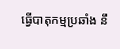ធ្វើបាតុកម្មប្រឆាំង នឹ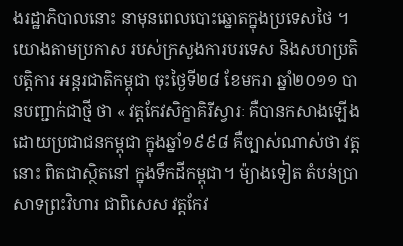ងរដ្ឋាភិបាលនោះ នាមុនពេលបោះឆ្នោតក្នុងប្រទេសថៃ ។
យោងតាមប្រកាស របស់ក្រសួងការបរទេស និងសហប្រតិបត្តិការ អន្តរជាតិកម្ពុជា ចុះថ្ងៃទី២៨ ខែមករា ឆ្នាំ២០១១ បានបញ្ជាក់ជាថ្មី ថា « វត្តកែវសិក្ខាគិរីស្វារៈ គឺបានកសាងឡើង ដោយប្រជាជនកម្ពុជា ក្នុងឆ្នាំ១៩៩៨ គឺច្បាស់ណាស់ថា វត្តនោះ ពិតជាស្ថិតនៅ ក្នុងទឹកដីកម្ពុជា។ ម៉្យាងទៀត តំបន់ប្រាសាទព្រះវិហារ ជាពិសេស វត្តកែវ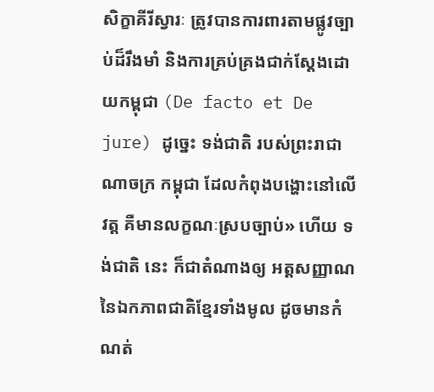សិក្ខាគីរីស្វារៈ ត្រូវបានការពារតាមផ្លូវច្បាប់ដ៏រឹងមាំ និងការគ្រប់គ្រងជាក់ស្តែងដោយកម្ពុជា (De facto et De jure) ដូច្នេះ ទង់ជាតិ របស់ព្រះរាជាណាចក្រ កម្ពុជា ដែលកំពុងបង្ហោះនៅលើវត្ត គឺមានលក្ខណៈស្របច្បាប់» ហើយ ទង់ជាតិ នេះ ក៏ជាតំណាងឲ្យ អត្តសញ្ញាណនៃឯកភាពជាតិខ្មែរទាំងមូល ដូចមានកំណត់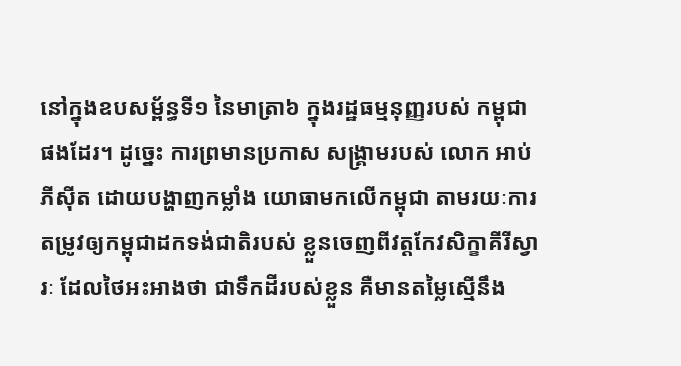នៅក្នុងឧបសម្ព័ន្ធទី១ នៃមាត្រា៦ ក្នុងរដ្ឋធម្មនុញ្ញរបស់ កម្ពុជាផងដែរ។ ដូច្នេះ ការព្រមានប្រកាស សង្គ្រាមរបស់ លោក អាប់ភីស៊ីត ដោយបង្ហាញកម្លាំង យោធាមកលើកម្ពុជា តាមរយៈការតម្រូវឲ្យកម្ពុជាដកទង់ជាតិរបស់ ខ្លួនចេញពីវត្តកែវសិក្ខាគីរីស្វារៈ ដែលថៃអះអាងថា ជាទឹកដីរបស់ខ្លួន គឺមានតម្លៃស្មើនឹង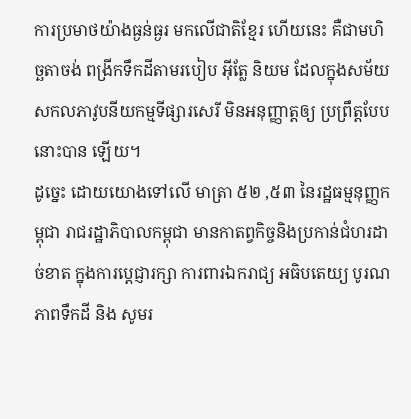ការប្រមាថយ៉ាងធ្ងន់ធ្ងរ មកលើជាតិខ្មែរ ហើយនេះ គឺជាមហិច្ឆតាចង់ ពង្រីកទឹកដីតាមរបៀប អ៊ីត្លែ និយម ដែលក្នុងសម័យសកលភាវូបនីយកម្មទីផ្សារសេរី មិនអនុញ្ញាត្តឲ្យ ប្រព្រឹត្តបែបនោះបាន ឡើយ។
ដូច្នេះ ដោយយោងទៅលើ មាត្រា ៥២ ,៥៣ នៃរដ្ឋធម្មនុញ្ញកម្ពុជា រាជរដ្ឋាភិបាលកម្ពុជា មានកាតព្វកិច្ចនិងប្រកាន់ជំហរដាច់ខាត ក្នុងការប្តេជ្ញារក្សា ការពារឯករាជ្យ អធិបតេយ្យ បូរណភាពទឹកដី និង សូមរ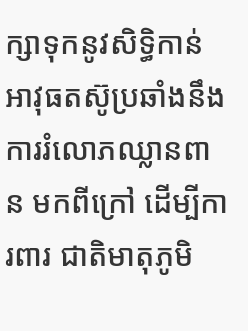ក្សាទុកនូវសិទ្ធិកាន់អាវុធតស៊ូប្រឆាំងនឹង ការរំលោភឈ្លានពាន មកពីក្រៅ ដើម្បីការពារ ជាតិមាតុភូមិ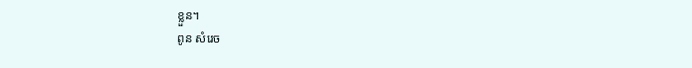ខ្លួន។
ពូន សំរេច